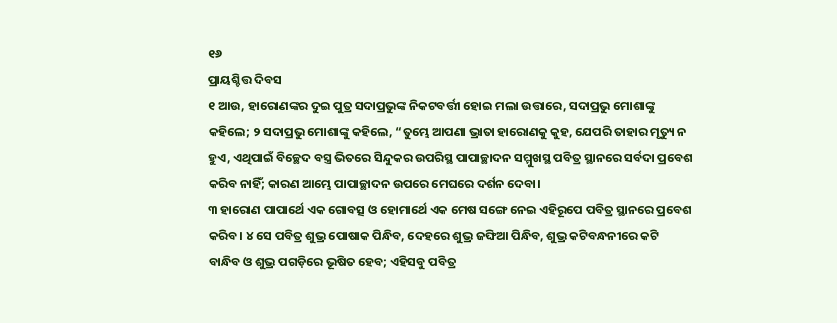୧୬
ପ୍ରାୟଶ୍ଚିତ୍ତ ଦିବସ
୧ ଆଉ, ହାରୋଣଙ୍କର ଦୁଇ ପୁତ୍ର ସଦାପ୍ରଭୁଙ୍କ ନିକଟବର୍ତ୍ତୀ ହୋଇ ମଲା ଉତ୍ତାରେ, ସଦାପ୍ରଭୁ ମୋଶାଙ୍କୁ କହିଲେ; ୨ ସଦାପ୍ରଭୁ ମୋଶାଙ୍କୁ କହିଲେ, “ତୁମ୍ଭେ ଆପଣା ଭ୍ରାତା ହାରୋଣକୁ କୁହ, ଯେପରି ତାହାର ମୃତ୍ୟୁ ନ ହୁଏ, ଏଥିପାଇଁ ବିଚ୍ଛେଦ ବସ୍ତ୍ର ଭିତରେ ସିନ୍ଦୁକର ଉପରିସ୍ଥ ପାପାଚ୍ଛାଦନ ସମ୍ମୁଖସ୍ଥ ପବିତ୍ର ସ୍ଥାନରେ ସର୍ବଦା ପ୍ରବେଶ କରିବ ନାହିଁ; କାରଣ ଆମ୍ଭେ ପାପାଚ୍ଛାଦନ ଉପରେ ମେଘରେ ଦର୍ଶନ ଦେବା।
୩ ହାରୋଣ ପାପାର୍ଥେ ଏକ ଗୋବତ୍ସ ଓ ହୋମାର୍ଥେ ଏକ ମେଷ ସଙ୍ଗେ ନେଇ ଏହିରୂପେ ପବିତ୍ର ସ୍ଥାନରେ ପ୍ରବେଶ କରିବ। ୪ ସେ ପବିତ୍ର ଶୁଭ୍ର ପୋଷାକ ପିନ୍ଧିବ, ଦେହରେ ଶୁଭ୍ର ଜଙ୍ଘିଆ ପିନ୍ଧିବ, ଶୁଭ୍ର କଟିବନ୍ଧନୀରେ କଟି ବାନ୍ଧିବ ଓ ଶୁଭ୍ର ପଗଡ଼ିରେ ଭୂଷିତ ହେବ; ଏହିସବୁ ପବିତ୍ର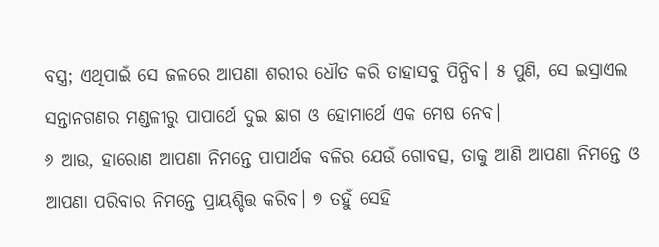ବସ୍ତ୍ର; ଏଥିପାଇଁ ସେ ଜଳରେ ଆପଣା ଶରୀର ଧୌତ କରି ତାହାସବୁ ପିନ୍ଧିବ। ୫ ପୁଣି, ସେ ଇସ୍ରାଏଲ ସନ୍ତାନଗଣର ମଣ୍ଡଳୀରୁ ପାପାର୍ଥେ ଦୁଇ ଛାଗ ଓ ହୋମାର୍ଥେ ଏକ ମେଷ ନେବ।
୬ ଆଉ, ହାରୋଣ ଆପଣା ନିମନ୍ତେ ପାପାର୍ଥକ ବଳିର ଯେଉଁ ଗୋବତ୍ସ, ତାକୁ ଆଣି ଆପଣା ନିମନ୍ତେ ଓ ଆପଣା ପରିବାର ନିମନ୍ତେ ପ୍ରାୟଶ୍ଚିତ୍ତ କରିବ। ୭ ତହୁଁ ସେହି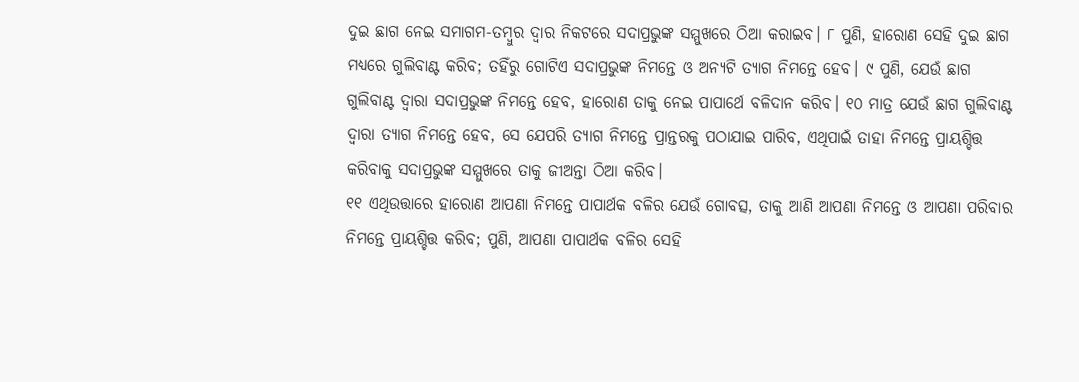ଦୁଇ ଛାଗ ନେଇ ସମାଗମ-ତମ୍ବୁର ଦ୍ୱାର ନିକଟରେ ସଦାପ୍ରଭୁଙ୍କ ସମ୍ମୁଖରେ ଠିଆ କରାଇବ। ୮ ପୁଣି, ହାରୋଣ ସେହି ଦୁଇ ଛାଗ ମଧ୍ୟରେ ଗୁଲିବାଣ୍ଟ କରିବ; ତହିଁରୁ ଗୋଟିଏ ସଦାପ୍ରଭୁଙ୍କ ନିମନ୍ତେ ଓ ଅନ୍ୟଟି ତ୍ୟାଗ ନିମନ୍ତେ ହେବ। ୯ ପୁଣି, ଯେଉଁ ଛାଗ ଗୁଲିବାଣ୍ଟ ଦ୍ୱାରା ସଦାପ୍ରଭୁଙ୍କ ନିମନ୍ତେ ହେବ, ହାରୋଣ ତାକୁ ନେଇ ପାପାର୍ଥେ ବଳିଦାନ କରିବ। ୧୦ ମାତ୍ର ଯେଉଁ ଛାଗ ଗୁଲିବାଣ୍ଟ ଦ୍ୱାରା ତ୍ୟାଗ ନିମନ୍ତେ ହେବ, ସେ ଯେପରି ତ୍ୟାଗ ନିମନ୍ତେ ପ୍ରାନ୍ତରକୁ ପଠାଯାଇ ପାରିବ, ଏଥିପାଇଁ ତାହା ନିମନ୍ତେ ପ୍ରାୟଶ୍ଚିତ୍ତ କରିବାକୁ ସଦାପ୍ରଭୁଙ୍କ ସମ୍ମୁଖରେ ତାକୁ ଜୀଅନ୍ତା ଠିଆ କରିବ।
୧୧ ଏଥିଉତ୍ତାରେ ହାରୋଣ ଆପଣା ନିମନ୍ତେ ପାପାର୍ଥକ ବଳିର ଯେଉଁ ଗୋବତ୍ସ, ତାକୁ ଆଣି ଆପଣା ନିମନ୍ତେ ଓ ଆପଣା ପରିବାର ନିମନ୍ତେ ପ୍ରାୟଶ୍ଚିତ୍ତ କରିବ; ପୁଣି, ଆପଣା ପାପାର୍ଥକ ବଳିର ସେହି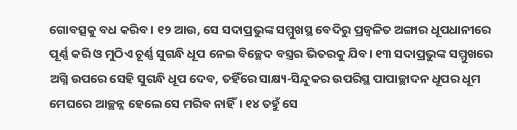ଗୋବତ୍ସକୁ ବଧ କରିବ। ୧୨ ଆଉ, ସେ ସଦାପ୍ରଭୁଙ୍କ ସମ୍ମୁଖସ୍ଥ ବେଦିରୁ ପ୍ରଜ୍ୱଳିତ ଅଙ୍ଗାର ଧୂପଧାନୀରେ ପୂର୍ଣ୍ଣ କରି ଓ ମୁଠିଏ ଚୂର୍ଣ୍ଣ ସୁଗନ୍ଧି ଧୂପ ନେଇ ବିଚ୍ଛେଦ ବସ୍ତ୍ରର ଭିତରକୁ ଯିବ। ୧୩ ସଦାପ୍ରଭୁଙ୍କ ସମ୍ମୁଖରେ ଅଗ୍ନି ଉପରେ ସେହି ସୁଗନ୍ଧି ଧୂପ ଦେବ, ତହିଁରେ ସାକ୍ଷ୍ୟ-ସିନ୍ଦୁକର ଉପରିସ୍ଥ ପାପାଚ୍ଛାଦନ ଧୂପର ଧୂମ ମେଘରେ ଆଚ୍ଛନ୍ନ ହେଲେ ସେ ମରିବ ନାହିଁ। ୧୪ ତହୁଁ ସେ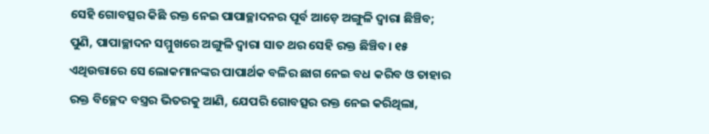ସେହି ଗୋବତ୍ସର କିଛି ରକ୍ତ ନେଇ ପାପାଚ୍ଛାଦନର ପୂର୍ବ ଆଡ଼େ ଅଙ୍ଗୁଳି ଦ୍ୱାରା ଛିଞ୍ଚିବ; ପୁଣି, ପାପାଚ୍ଛାଦନ ସମ୍ମୁଖରେ ଅଙ୍ଗୁଳି ଦ୍ୱାରା ସାତ ଥର ସେହି ରକ୍ତ ଛିଞ୍ଚିବ। ୧୫ ଏଥିଉତ୍ତାରେ ସେ ଲୋକମାନଙ୍କର ପାପାର୍ଥକ ବଳିର ଛାଗ ନେଇ ବଧ କରିବ ଓ ତାହାର ରକ୍ତ ବିଚ୍ଛେଦ ବସ୍ତ୍ରର ଭିତରକୁ ଆଣି, ଯେପରି ଗୋବତ୍ସର ରକ୍ତ ନେଇ କରିଥିଲା,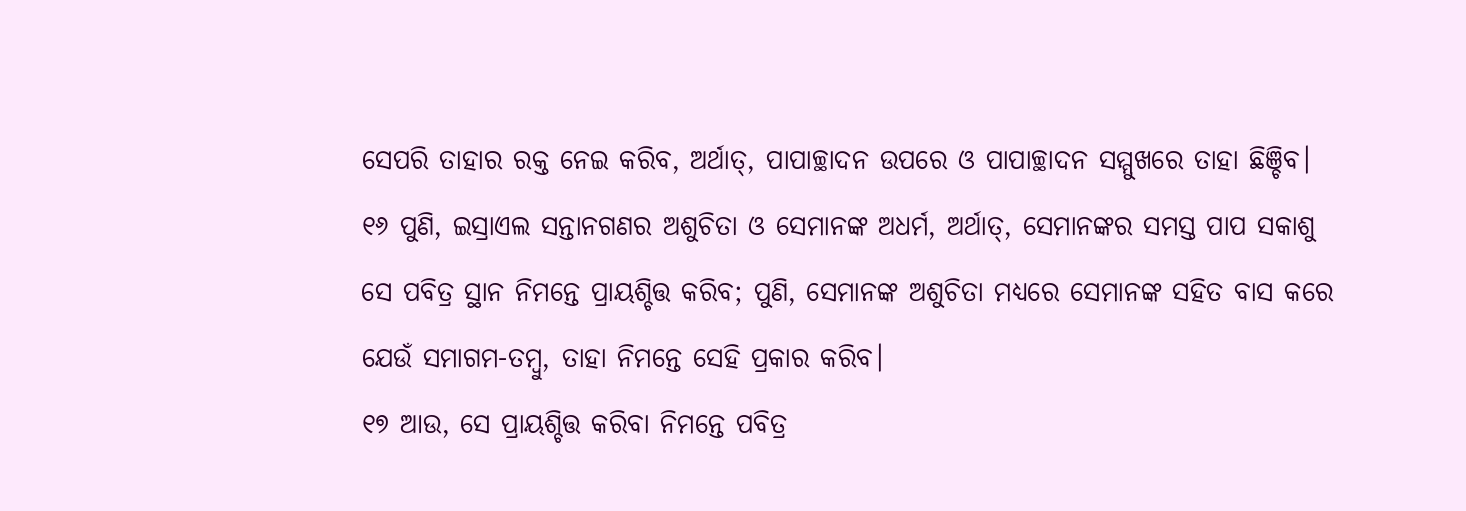ସେପରି ତାହାର ରକ୍ତ ନେଇ କରିବ, ଅର୍ଥାତ୍‍, ପାପାଚ୍ଛାଦନ ଉପରେ ଓ ପାପାଚ୍ଛାଦନ ସମ୍ମୁଖରେ ତାହା ଛିଞ୍ଚିବ। ୧୬ ପୁଣି, ଇସ୍ରାଏଲ ସନ୍ତାନଗଣର ଅଶୁଚିତା ଓ ସେମାନଙ୍କ ଅଧର୍ମ, ଅର୍ଥାତ୍‍, ସେମାନଙ୍କର ସମସ୍ତ ପାପ ସକାଶୁ ସେ ପବିତ୍ର ସ୍ଥାନ ନିମନ୍ତେ ପ୍ରାୟଶ୍ଚିତ୍ତ କରିବ; ପୁଣି, ସେମାନଙ୍କ ଅଶୁଚିତା ମଧ୍ୟରେ ସେମାନଙ୍କ ସହିତ ବାସ କରେ ଯେଉଁ ସମାଗମ-ତମ୍ବୁ, ତାହା ନିମନ୍ତେ ସେହି ପ୍ରକାର କରିବ।
୧୭ ଆଉ, ସେ ପ୍ରାୟଶ୍ଚିତ୍ତ କରିବା ନିମନ୍ତେ ପବିତ୍ର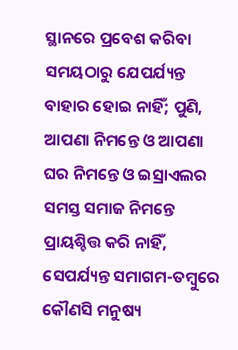ସ୍ଥାନରେ ପ୍ରବେଶ କରିବା ସମୟଠାରୁ ଯେପର୍ଯ୍ୟନ୍ତ ବାହାର ହୋଇ ନାହିଁ; ପୁଣି, ଆପଣା ନିମନ୍ତେ ଓ ଆପଣା ଘର ନିମନ୍ତେ ଓ ଇସ୍ରାଏଲର ସମସ୍ତ ସମାଜ ନିମନ୍ତେ ପ୍ରାୟଶ୍ଚିତ୍ତ କରି ନାହିଁ, ସେପର୍ଯ୍ୟନ୍ତ ସମାଗମ-ତମ୍ବୁରେ କୌଣସି ମନୁଷ୍ୟ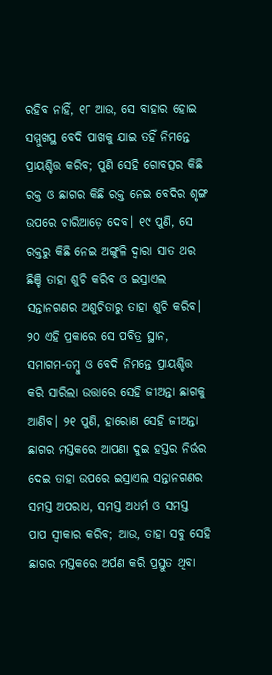ରହିବ ନାହିଁ, ୧୮ ଆଉ, ସେ ବାହାର ହୋଇ ସମ୍ମୁଖସ୍ଥ ବେଦି ପାଖକୁ ଯାଇ ତହିଁ ନିମନ୍ତେ ପ୍ରାୟଶ୍ଚିତ୍ତ କରିବ; ପୁଣି ସେହି ଗୋବତ୍ସର କିଛି ରକ୍ତ ଓ ଛାଗର କିଛି ରକ୍ତ ନେଇ ବେଦିର ଶୃଙ୍ଗ ଉପରେ ଚାରିଆଡ଼େ ଦେବ। ୧୯ ପୁଣି, ସେ ରକ୍ତରୁ କିଛି ନେଇ ଅଙ୍ଗୁଳି ଦ୍ୱାରା ସାତ ଥର ଛିଞ୍ଚି ତାହା ଶୁଚି କରିବ ଓ ଇସ୍ରାଏଲ ସନ୍ତାନଗଣର ଅଶୁଚିତାରୁ ତାହା ଶୁଚି କରିବ।
୨୦ ଏହି ପ୍ରକାରେ ସେ ପବିତ୍ର ସ୍ଥାନ, ସମାଗମ-ତମ୍ବୁ ଓ ବେଦି ନିମନ୍ତେ ପ୍ରାୟଶ୍ଚିତ୍ତ କରି ସାରିଲା ଉତ୍ତାରେ ସେହି ଜୀଅନ୍ତା ଛାଗକୁ ଆଣିବ। ୨୧ ପୁଣି, ହାରୋଣ ସେହି ଜୀଅନ୍ତା ଛାଗର ମସ୍ତକରେ ଆପଣା ଦୁଇ ହସ୍ତର ନିର୍ଭର ଦେଇ ତାହା ଉପରେ ଇସ୍ରାଏଲ ସନ୍ତାନଗଣର ସମସ୍ତ ଅପରାଧ, ସମସ୍ତ ଅଧର୍ମ ଓ ସମସ୍ତ ପାପ ସ୍ୱୀକାର କରିବ; ଆଉ, ତାହା ସବୁ ସେହି ଛାଗର ମସ୍ତକରେ ଅର୍ପଣ କରି ପ୍ରସ୍ତୁତ ଥିବା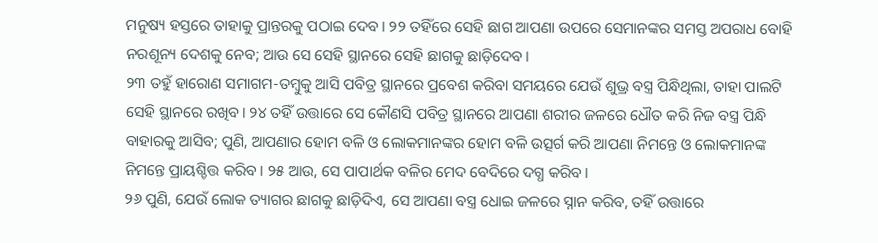ମନୁଷ୍ୟ ହସ୍ତରେ ତାହାକୁ ପ୍ରାନ୍ତରକୁ ପଠାଇ ଦେବ। ୨୨ ତହିଁରେ ସେହି ଛାଗ ଆପଣା ଉପରେ ସେମାନଙ୍କର ସମସ୍ତ ଅପରାଧ ବୋହି ନରଶୂନ୍ୟ ଦେଶକୁ ନେବ; ଆଉ ସେ ସେହି ସ୍ଥାନରେ ସେହି ଛାଗକୁ ଛାଡ଼ିଦେବ।
୨୩ ତହୁଁ ହାରୋଣ ସମାଗମ-ତମ୍ବୁକୁ ଆସି ପବିତ୍ର ସ୍ଥାନରେ ପ୍ରବେଶ କରିବା ସମୟରେ ଯେଉଁ ଶୁଭ୍ର ବସ୍ତ୍ର ପିନ୍ଧିଥିଲା, ତାହା ପାଲଟି ସେହି ସ୍ଥାନରେ ରଖିବ। ୨୪ ତହିଁ ଉତ୍ତାରେ ସେ କୌଣସି ପବିତ୍ର ସ୍ଥାନରେ ଆପଣା ଶରୀର ଜଳରେ ଧୌତ କରି ନିଜ ବସ୍ତ୍ର ପିନ୍ଧି ବାହାରକୁ ଆସିବ; ପୁଣି, ଆପଣାର ହୋମ ବଳି ଓ ଲୋକମାନଙ୍କର ହୋମ ବଳି ଉତ୍ସର୍ଗ କରି ଆପଣା ନିମନ୍ତେ ଓ ଲୋକମାନଙ୍କ ନିମନ୍ତେ ପ୍ରାୟଶ୍ଚିତ୍ତ କରିବ। ୨୫ ଆଉ, ସେ ପାପାର୍ଥକ ବଳିର ମେଦ ବେଦିରେ ଦଗ୍ଧ କରିବ।
୨୬ ପୁଣି, ଯେଉଁ ଲୋକ ତ୍ୟାଗର ଛାଗକୁ ଛାଡ଼ିଦିଏ, ସେ ଆପଣା ବସ୍ତ୍ର ଧୋଇ ଜଳରେ ସ୍ନାନ କରିବ, ତହିଁ ଉତ୍ତାରେ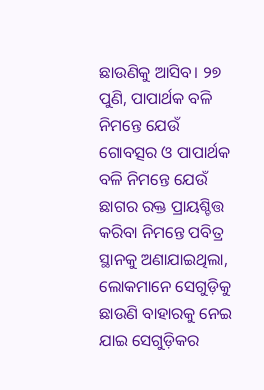ଛାଉଣିକୁ ଆସିବ। ୨୭ ପୁଣି, ପାପାର୍ଥକ ବଳି ନିମନ୍ତେ ଯେଉଁ ଗୋବତ୍ସର ଓ ପାପାର୍ଥକ ବଳି ନିମନ୍ତେ ଯେଉଁ ଛାଗର ରକ୍ତ ପ୍ରାୟଶ୍ଚିତ୍ତ କରିବା ନିମନ୍ତେ ପବିତ୍ର ସ୍ଥାନକୁ ଅଣାଯାଇଥିଲା, ଲୋକମାନେ ସେଗୁଡ଼ିକୁ ଛାଉଣି ବାହାରକୁ ନେଇ ଯାଇ ସେଗୁଡ଼ିକର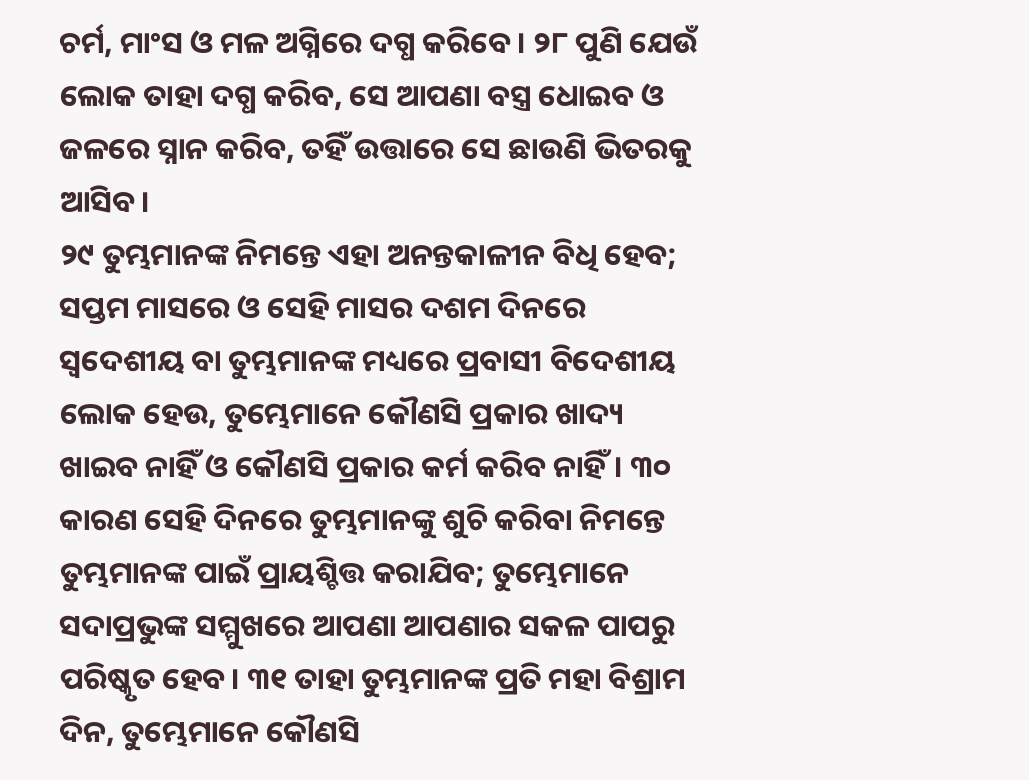ଚର୍ମ, ମାଂସ ଓ ମଳ ଅଗ୍ନିରେ ଦଗ୍ଧ କରିବେ। ୨୮ ପୁଣି ଯେଉଁ ଲୋକ ତାହା ଦଗ୍ଧ କରିବ, ସେ ଆପଣା ବସ୍ତ୍ର ଧୋଇବ ଓ ଜଳରେ ସ୍ନାନ କରିବ, ତହିଁ ଉତ୍ତାରେ ସେ ଛାଉଣି ଭିତରକୁ ଆସିବ।
୨୯ ତୁମ୍ଭମାନଙ୍କ ନିମନ୍ତେ ଏହା ଅନନ୍ତକାଳୀନ ବିଧି ହେବ; ସପ୍ତମ ମାସରେ ଓ ସେହି ମାସର ଦଶମ ଦିନରେ ସ୍ୱଦେଶୀୟ ବା ତୁମ୍ଭମାନଙ୍କ ମଧ୍ୟରେ ପ୍ରବାସୀ ବିଦେଶୀୟ ଲୋକ ହେଉ, ତୁମ୍ଭେମାନେ କୌଣସି ପ୍ରକାର ଖାଦ୍ୟ ଖାଇବ ନାହିଁ ଓ କୌଣସି ପ୍ରକାର କର୍ମ କରିବ ନାହିଁ। ୩୦ କାରଣ ସେହି ଦିନରେ ତୁମ୍ଭମାନଙ୍କୁ ଶୁଚି କରିବା ନିମନ୍ତେ ତୁମ୍ଭମାନଙ୍କ ପାଇଁ ପ୍ରାୟଶ୍ଚିତ୍ତ କରାଯିବ; ତୁମ୍ଭେମାନେ ସଦାପ୍ରଭୁଙ୍କ ସମ୍ମୁଖରେ ଆପଣା ଆପଣାର ସକଳ ପାପରୁ ପରିଷ୍କୃତ ହେବ। ୩୧ ତାହା ତୁମ୍ଭମାନଙ୍କ ପ୍ରତି ମହା ବିଶ୍ରାମ ଦିନ, ତୁମ୍ଭେମାନେ କୌଣସି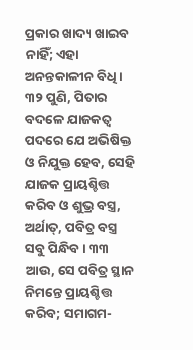ପ୍ରକାର ଖାଦ୍ୟ ଖାଇବ ନାହିଁ; ଏହା ଅନନ୍ତକାଳୀନ ବିଧି।
୩୨ ପୁଣି, ପିତାର ବଦଳେ ଯାଜକତ୍ୱ ପଦରେ ଯେ ଅଭିଷିକ୍ତ ଓ ନିଯୁକ୍ତ ହେବ, ସେହି ଯାଜକ ପ୍ରାୟଶ୍ଚିତ୍ତ କରିବ ଓ ଶୁଭ୍ର ବସ୍ତ୍ର, ଅର୍ଥାତ୍‍, ପବିତ୍ର ବସ୍ତ୍ର ସବୁ ପିନ୍ଧିବ। ୩୩ ଆଉ, ସେ ପବିତ୍ର ସ୍ଥାନ ନିମନ୍ତେ ପ୍ରାୟଶ୍ଚିତ୍ତ କରିବ; ସମାଗମ-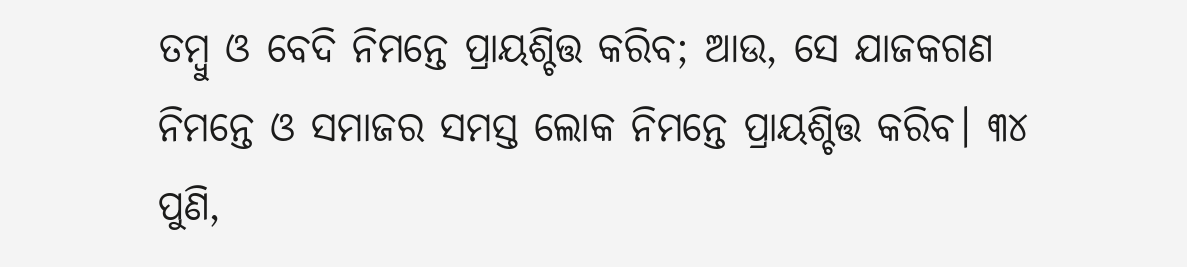ତମ୍ବୁ ଓ ବେଦି ନିମନ୍ତେ ପ୍ରାୟଶ୍ଚିତ୍ତ କରିବ; ଆଉ, ସେ ଯାଜକଗଣ ନିମନ୍ତେ ଓ ସମାଜର ସମସ୍ତ ଲୋକ ନିମନ୍ତେ ପ୍ରାୟଶ୍ଚିତ୍ତ କରିବ। ୩୪ ପୁଣି,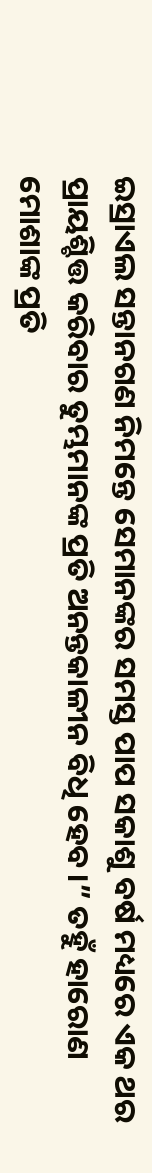ଇସ୍ରାଏଲ ସନ୍ତାନଗଣ ନିମନ୍ତେ ସେମାନଙ୍କର ସମସ୍ତ ପାପ ସକାଶୁ ବର୍ଷ ମଧ୍ୟରେ ଏକ ଥର ପ୍ରାୟଶ୍ଚିତ୍ତ କରିବାର ତୁମ୍ଭମାନଙ୍କ ପ୍ରତି ଅନନ୍ତକାଳୀନ ବିଧି ହେବ।” ତହୁଁ ହାରୋଣ ମୋଶାଙ୍କ ପ୍ରତି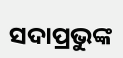ସଦାପ୍ରଭୁଙ୍କ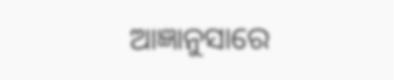ଆଜ୍ଞାନୁସାରେ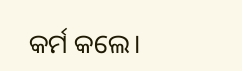କର୍ମ କଲେ।